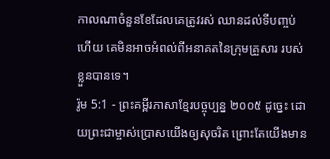កាលណាចំនួនខែដែលគេត្រូវរស់ ឈានដល់ទីបញ្ចប់ហើយ គេមិនអាចអំពល់ពីអនាគតនៃក្រុមគ្រួសារ របស់ខ្លួនបានទេ។
រ៉ូម 5:1 - ព្រះគម្ពីរភាសាខ្មែរបច្ចុប្បន្ន ២០០៥ ដូច្នេះ ដោយព្រះជាម្ចាស់ប្រោសយើងឲ្យសុចរិត ព្រោះតែយើងមាន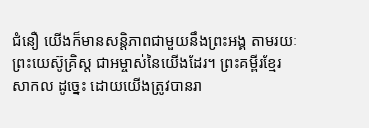ជំនឿ យើងក៏មានសន្តិភាពជាមួយនឹងព្រះអង្គ តាមរយៈព្រះយេស៊ូគ្រិស្ត ជាអម្ចាស់នៃយើងដែរ។ ព្រះគម្ពីរខ្មែរសាកល ដូច្នេះ ដោយយើងត្រូវបានរា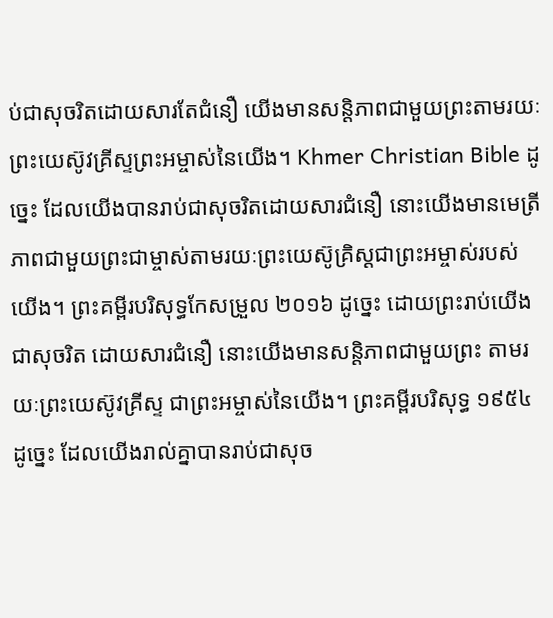ប់ជាសុចរិតដោយសារតែជំនឿ យើងមានសន្តិភាពជាមួយព្រះតាមរយៈព្រះយេស៊ូវគ្រីស្ទព្រះអម្ចាស់នៃយើង។ Khmer Christian Bible ដូច្នេះ ដែលយើងបានរាប់ជាសុចរិតដោយសារជំនឿ នោះយើងមានមេត្រីភាពជាមួយព្រះជាម្ចាស់តាមរយៈព្រះយេស៊ូគ្រិស្ដជាព្រះអម្ចាស់របស់យើង។ ព្រះគម្ពីរបរិសុទ្ធកែសម្រួល ២០១៦ ដូច្នេះ ដោយព្រះរាប់យើងជាសុចរិត ដោយសារជំនឿ នោះយើងមានសន្ដិភាពជាមួយព្រះ តាមរយៈព្រះយេស៊ូវគ្រីស្ទ ជាព្រះអម្ចាស់នៃយើង។ ព្រះគម្ពីរបរិសុទ្ធ ១៩៥៤ ដូច្នេះ ដែលយើងរាល់គ្នាបានរាប់ជាសុច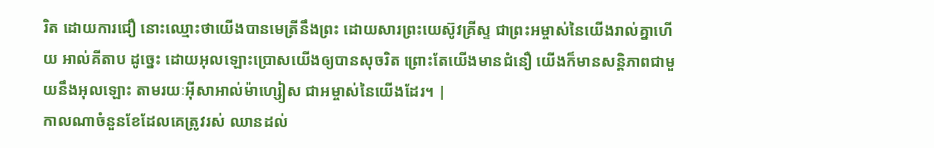រិត ដោយការជឿ នោះឈ្មោះថាយើងបានមេត្រីនឹងព្រះ ដោយសារព្រះយេស៊ូវគ្រីស្ទ ជាព្រះអម្ចាស់នៃយើងរាល់គ្នាហើយ អាល់គីតាប ដូច្នេះ ដោយអុលឡោះប្រោសយើងឲ្យបានសុចរិត ព្រោះតែយើងមានជំនឿ យើងក៏មានសន្ដិភាពជាមួយនឹងអុលឡោះ តាមរយៈអ៊ីសាអាល់ម៉ាហ្សៀស ជាអម្ចាស់នៃយើងដែរ។ |
កាលណាចំនួនខែដែលគេត្រូវរស់ ឈានដល់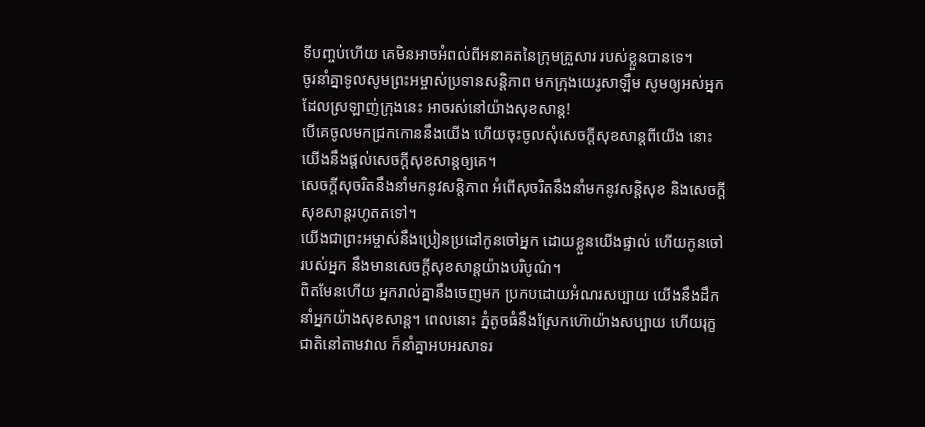ទីបញ្ចប់ហើយ គេមិនអាចអំពល់ពីអនាគតនៃក្រុមគ្រួសារ របស់ខ្លួនបានទេ។
ចូរនាំគ្នាទូលសូមព្រះអម្ចាស់ប្រទានសន្តិភាព មកក្រុងយេរូសាឡឹម សូមឲ្យអស់អ្នកដែលស្រឡាញ់ក្រុងនេះ អាចរស់នៅយ៉ាងសុខសាន្ត!
បើគេចូលមកជ្រកកោននឹងយើង ហើយចុះចូលសុំសេចក្ដីសុខសាន្តពីយើង នោះយើងនឹងផ្ដល់សេចក្ដីសុខសាន្តឲ្យគេ។
សេចក្ដីសុចរិតនឹងនាំមកនូវសន្តិភាព អំពើសុចរិតនឹងនាំមកនូវសន្តិសុខ និងសេចក្ដីសុខសាន្តរហូតតទៅ។
យើងជាព្រះអម្ចាស់នឹងប្រៀនប្រដៅកូនចៅអ្នក ដោយខ្លួនយើងផ្ទាល់ ហើយកូនចៅរបស់អ្នក នឹងមានសេចក្ដីសុខសាន្តយ៉ាងបរិបូណ៌។
ពិតមែនហើយ អ្នករាល់គ្នានឹងចេញមក ប្រកបដោយអំណរសប្បាយ យើងនឹងដឹកនាំអ្នកយ៉ាងសុខសាន្ត។ ពេលនោះ ភ្នំតូចធំនឹងស្រែកហ៊ោយ៉ាងសប្បាយ ហើយរុក្ខជាតិនៅតាមវាល ក៏នាំគ្នាអបអរសាទរ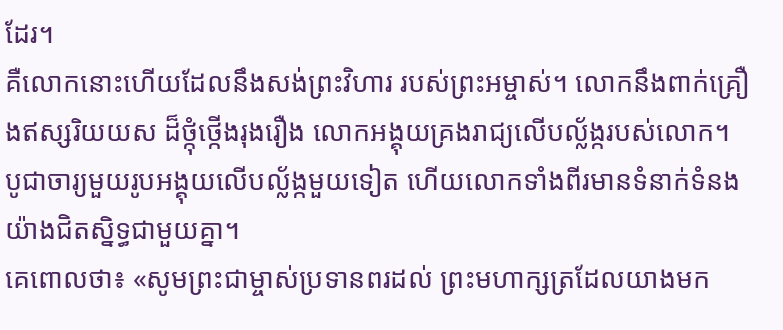ដែរ។
គឺលោកនោះហើយដែលនឹងសង់ព្រះវិហារ របស់ព្រះអម្ចាស់។ លោកនឹងពាក់គ្រឿងឥស្សរិយយស ដ៏ថ្កុំថ្កើងរុងរឿង លោកអង្គុយគ្រងរាជ្យលើបល្ល័ង្ករបស់លោក។ បូជាចារ្យមួយរូបអង្គុយលើបល្ល័ង្កមួយទៀត ហើយលោកទាំងពីរមានទំនាក់ទំនង យ៉ាងជិតស្និទ្ធជាមួយគ្នា។
គេពោលថា៖ «សូមព្រះជាម្ចាស់ប្រទានពរដល់ ព្រះមហាក្សត្រដែលយាងមក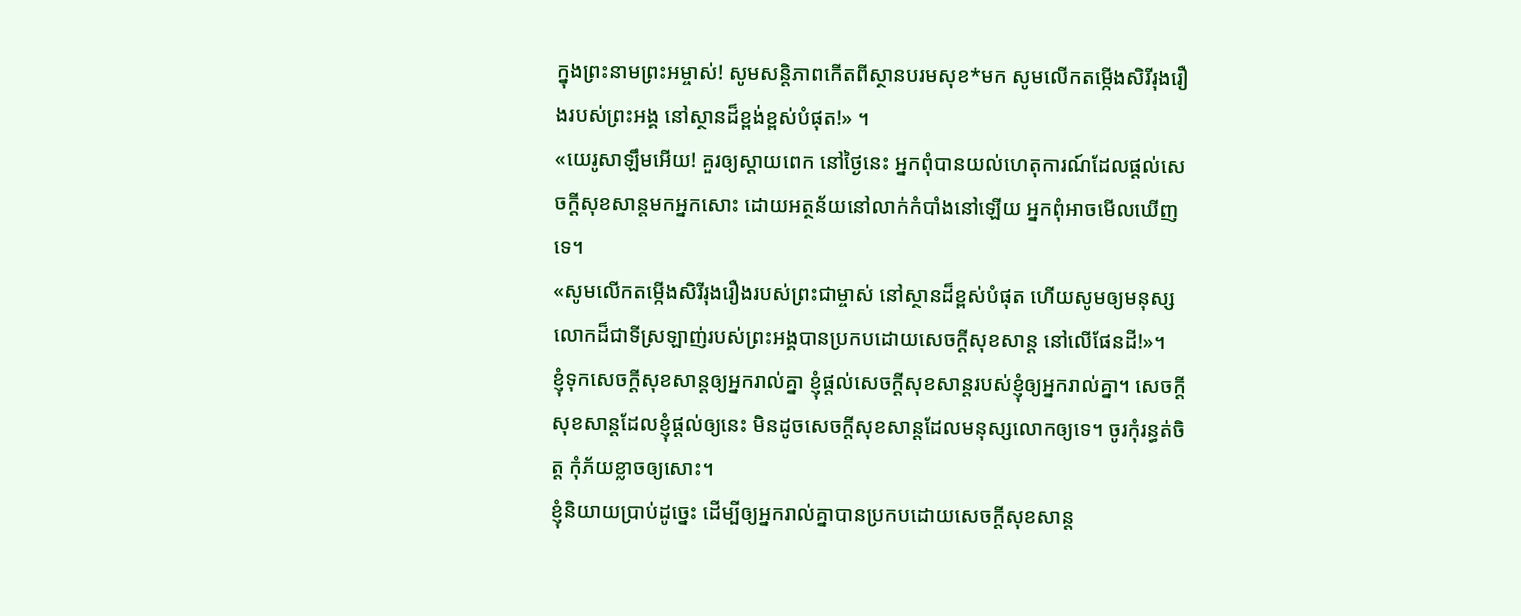ក្នុងព្រះនាមព្រះអម្ចាស់! សូមសន្តិភាពកើតពីស្ថានបរមសុខ*មក សូមលើកតម្កើងសិរីរុងរឿងរបស់ព្រះអង្គ នៅស្ថានដ៏ខ្ពង់ខ្ពស់បំផុត!» ។
«យេរូសាឡឹមអើយ! គួរឲ្យស្ដាយពេក នៅថ្ងៃនេះ អ្នកពុំបានយល់ហេតុការណ៍ដែលផ្ដល់សេចក្ដីសុខសាន្តមកអ្នកសោះ ដោយអត្ថន័យនៅលាក់កំបាំងនៅឡើយ អ្នកពុំអាចមើលឃើញទេ។
«សូមលើកតម្កើងសិរីរុងរឿងរបស់ព្រះជាម្ចាស់ នៅស្ថានដ៏ខ្ពស់បំផុត ហើយសូមឲ្យមនុស្សលោកដ៏ជាទីស្រឡាញ់របស់ព្រះអង្គបានប្រកបដោយសេចក្ដីសុខសាន្ត នៅលើផែនដី!»។
ខ្ញុំទុកសេចក្ដីសុខសាន្តឲ្យអ្នករាល់គ្នា ខ្ញុំផ្ដល់សេចក្ដីសុខសាន្តរបស់ខ្ញុំឲ្យអ្នករាល់គ្នា។ សេចក្ដីសុខសាន្តដែលខ្ញុំផ្ដល់ឲ្យនេះ មិនដូចសេចក្ដីសុខសាន្តដែលមនុស្សលោកឲ្យទេ។ ចូរកុំរន្ធត់ចិត្ត កុំភ័យខ្លាចឲ្យសោះ។
ខ្ញុំនិយាយប្រាប់ដូច្នេះ ដើម្បីឲ្យអ្នករាល់គ្នាបានប្រកបដោយសេចក្ដីសុខសាន្ត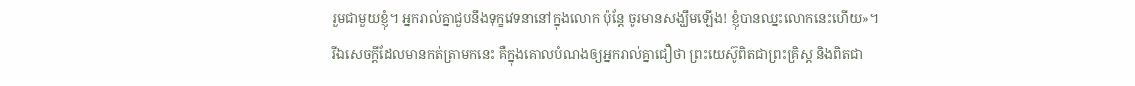រួមជាមួយខ្ញុំ។ អ្នករាល់គ្នាជួបនឹងទុក្ខវេទនានៅក្នុងលោក ប៉ុន្តែ ចូរមានសង្ឃឹមឡើង! ខ្ញុំបានឈ្នះលោកនេះហើយ»។
រីឯសេចក្ដីដែលមានកត់ត្រាមកនេះ គឺក្នុងគោលបំណងឲ្យអ្នករាល់គ្នាជឿថា ព្រះយេស៊ូពិតជាព្រះគ្រិស្ត និងពិតជា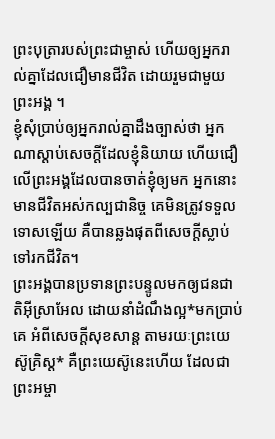ព្រះបុត្រារបស់ព្រះជាម្ចាស់ ហើយឲ្យអ្នករាល់គ្នាដែលជឿមានជីវិត ដោយរួមជាមួយព្រះអង្គ ។
ខ្ញុំសុំប្រាប់ឲ្យអ្នករាល់គ្នាដឹងច្បាស់ថា អ្នកណាស្ដាប់សេចក្ដីដែលខ្ញុំនិយាយ ហើយជឿលើព្រះអង្គដែលបានចាត់ខ្ញុំឲ្យមក អ្នកនោះមានជីវិតអស់កល្បជានិច្ច គេមិនត្រូវទទួលទោសឡើយ គឺបានឆ្លងផុតពីសេចក្ដីស្លាប់ទៅរកជីវិត។
ព្រះអង្គបានប្រទានព្រះបន្ទូលមកឲ្យជនជាតិអ៊ីស្រាអែល ដោយនាំដំណឹងល្អ*មកប្រាប់គេ អំពីសេចក្ដីសុខសាន្ត តាមរយៈព្រះយេស៊ូគ្រិស្ត* គឺព្រះយេស៊ូនេះហើយ ដែលជាព្រះអម្ចា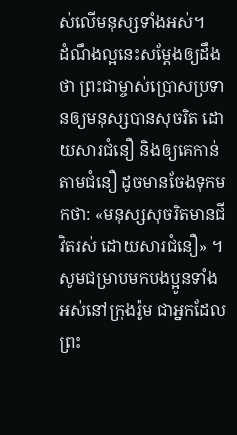ស់លើមនុស្សទាំងអស់។
ដំណឹងល្អនេះសម្តែងឲ្យដឹងថា ព្រះជាម្ចាស់ប្រោសប្រទានឲ្យមនុស្សបានសុចរិត ដោយសារជំនឿ និងឲ្យគេកាន់តាមជំនឿ ដូចមានចែងទុកមកថា: «មនុស្សសុចរិតមានជីវិតរស់ ដោយសារជំនឿ» ។
សូមជម្រាបមកបងប្អូនទាំងអស់នៅក្រុងរ៉ូម ជាអ្នកដែលព្រះ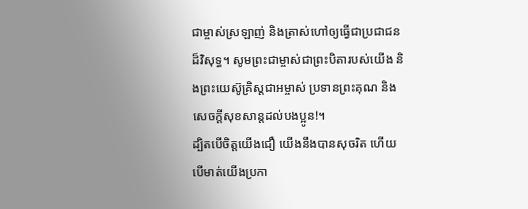ជាម្ចាស់ស្រឡាញ់ និងត្រាស់ហៅឲ្យធ្វើជាប្រជាជនដ៏វិសុទ្ធ។ សូមព្រះជាម្ចាស់ជាព្រះបិតារបស់យើង និងព្រះយេស៊ូគ្រិស្តជាអម្ចាស់ ប្រទានព្រះគុណ និងសេចក្ដីសុខសាន្តដល់បងប្អូន!។
ដ្បិតបើចិត្តយើងជឿ យើងនឹងបានសុចរិត ហើយបើមាត់យើងប្រកា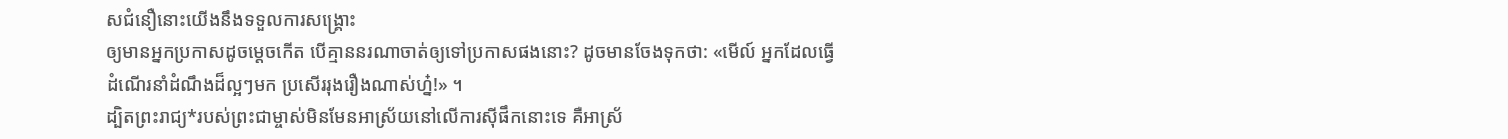សជំនឿនោះយើងនឹងទទួលការសង្គ្រោះ
ឲ្យមានអ្នកប្រកាសដូចម្ដេចកើត បើគ្មាននរណាចាត់ឲ្យទៅប្រកាសផងនោះ? ដូចមានចែងទុកថា: «មើល៍ អ្នកដែលធ្វើដំណើរនាំដំណឹងដ៏ល្អៗមក ប្រសើររុងរឿងណាស់ហ្ន៎!» ។
ដ្បិតព្រះរាជ្យ*របស់ព្រះជាម្ចាស់មិនមែនអាស្រ័យនៅលើការស៊ីផឹកនោះទេ គឺអាស្រ័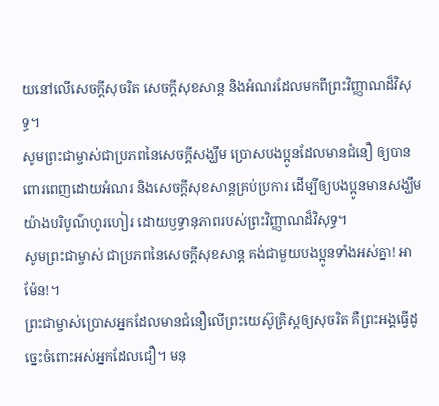យនៅលើសេចក្ដីសុចរិត សេចក្ដីសុខសាន្ត និងអំណរដែលមកពីព្រះវិញ្ញាណដ៏វិសុទ្ធ។
សូមព្រះជាម្ចាស់ជាប្រភពនៃសេចក្ដីសង្ឃឹម ប្រោសបងប្អូនដែលមានជំនឿ ឲ្យបានពោរពេញដោយអំណរ និងសេចក្ដីសុខសាន្តគ្រប់ប្រការ ដើម្បីឲ្យបងប្អូនមានសង្ឃឹមយ៉ាងបរិបូណ៌ហូរហៀរ ដោយឫទ្ធានុភាពរបស់ព្រះវិញ្ញាណដ៏វិសុទ្ធ។
សូមព្រះជាម្ចាស់ ជាប្រភពនៃសេចក្ដីសុខសាន្ត គង់ជាមួយបងប្អូនទាំងអស់គ្នា! អាម៉ែន!។
ព្រះជាម្ចាស់ប្រោសអ្នកដែលមានជំនឿលើព្រះយេស៊ូគ្រិស្តឲ្យសុចរិត គឺព្រះអង្គធ្វើដូច្នេះចំពោះអស់អ្នកដែលជឿ។ មនុ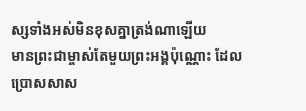ស្សទាំងអស់មិនខុសគ្នាត្រង់ណាឡើយ
មានព្រះជាម្ចាស់តែមួយព្រះអង្គប៉ុណ្ណោះ ដែលប្រោសសាស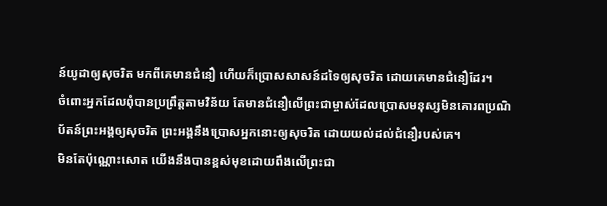ន៍យូដាឲ្យសុចរិត មកពីគេមានជំនឿ ហើយក៏ប្រោសសាសន៍ដទៃឲ្យសុចរិត ដោយគេមានជំនឿដែរ។
ចំពោះអ្នកដែលពុំបានប្រព្រឹត្តតាមវិន័យ តែមានជំនឿលើព្រះជាម្ចាស់ដែលប្រោសមនុស្សមិនគោរពប្រណិប័តន៍ព្រះអង្គឲ្យសុចរិត ព្រះអង្គនឹងប្រោសអ្នកនោះឲ្យសុចរិត ដោយយល់ដល់ជំនឿរបស់គេ។
មិនតែប៉ុណ្ណោះសោត យើងនឹងបានខ្ពស់មុខដោយពឹងលើព្រះជា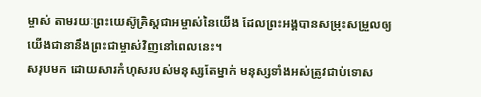ម្ចាស់ តាមរយៈព្រះយេស៊ូគ្រិស្តជាអម្ចាស់នៃយើង ដែលព្រះអង្គបានសម្រុះសម្រួលឲ្យយើងជានានឹងព្រះជាម្ចាស់វិញនៅពេលនេះ។
សរុបមក ដោយសារកំហុសរបស់មនុស្សតែម្នាក់ មនុស្សទាំងអស់ត្រូវជាប់ទោស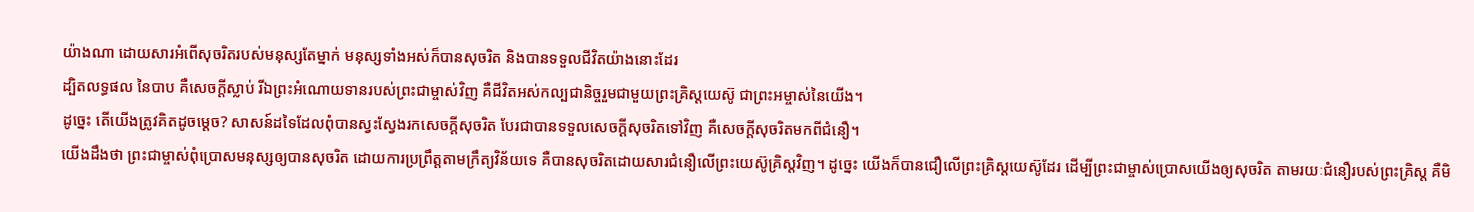យ៉ាងណា ដោយសារអំពើសុចរិតរបស់មនុស្សតែម្នាក់ មនុស្សទាំងអស់ក៏បានសុចរិត និងបានទទួលជីវិតយ៉ាងនោះដែរ
ដ្បិតលទ្ធផល នៃបាប គឺសេចក្ដីស្លាប់ រីឯព្រះអំណោយទានរបស់ព្រះជាម្ចាស់វិញ គឺជីវិតអស់កល្បជានិច្ចរួមជាមួយព្រះគ្រិស្តយេស៊ូ ជាព្រះអម្ចាស់នៃយើង។
ដូច្នេះ តើយើងត្រូវគិតដូចម្ដេច? សាសន៍ដទៃដែលពុំបានស្វះស្វែងរកសេចក្ដីសុចរិត បែរជាបានទទួលសេចក្ដីសុចរិតទៅវិញ គឺសេចក្ដីសុចរិតមកពីជំនឿ។
យើងដឹងថា ព្រះជាម្ចាស់ពុំប្រោសមនុស្សឲ្យបានសុចរិត ដោយការប្រព្រឹត្តតាមក្រឹត្យវិន័យទេ គឺបានសុចរិតដោយសារជំនឿលើព្រះយេស៊ូគ្រិស្តវិញ។ ដូច្នេះ យើងក៏បានជឿលើព្រះគ្រិស្តយេស៊ូដែរ ដើម្បីព្រះជាម្ចាស់ប្រោសយើងឲ្យសុចរិត តាមរយៈជំនឿរបស់ព្រះគ្រិស្ត គឺមិ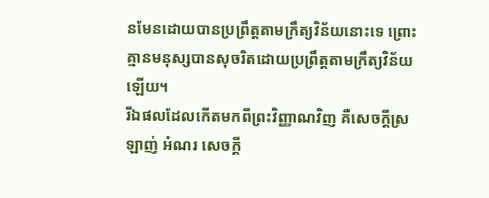នមែនដោយបានប្រព្រឹត្តតាមក្រឹត្យវិន័យនោះទេ ព្រោះគ្មានមនុស្សបានសុចរិតដោយប្រព្រឹត្តតាមក្រឹត្យវិន័យឡើយ។
រីឯផលដែលកើតមកពីព្រះវិញ្ញាណវិញ គឺសេចក្ដីស្រឡាញ់ អំណរ សេចក្ដី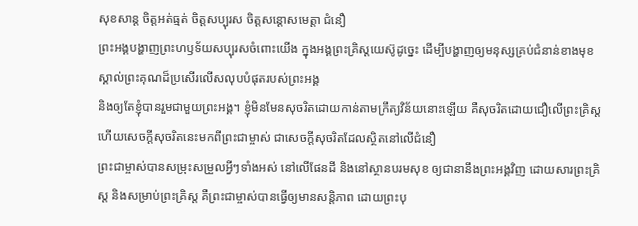សុខសាន្ត ចិត្តអត់ធ្មត់ ចិត្តសប្បុរស ចិត្តសន្ដោសមេត្តា ជំនឿ
ព្រះអង្គបង្ហាញព្រះហឫទ័យសប្បុរសចំពោះយើង ក្នុងអង្គព្រះគ្រិស្តយេស៊ូដូច្នេះ ដើម្បីបង្ហាញឲ្យមនុស្សគ្រប់ជំនាន់ខាងមុខ ស្គាល់ព្រះគុណដ៏ប្រសើរលើសលុបបំផុតរបស់ព្រះអង្គ
និងឲ្យតែខ្ញុំបានរួមជាមួយព្រះអង្គ។ ខ្ញុំមិនមែនសុចរិតដោយកាន់តាមក្រឹត្យវិន័យនោះឡើយ គឺសុចរិតដោយជឿលើព្រះគ្រិស្ត ហើយសេចក្ដីសុចរិតនេះមកពីព្រះជាម្ចាស់ ជាសេចក្ដីសុចរិតដែលស្ថិតនៅលើជំនឿ
ព្រះជាម្ចាស់បានសម្រុះសម្រួលអ្វីៗទាំងអស់ នៅលើផែនដី និងនៅស្ថានបរមសុខ ឲ្យជានានឹងព្រះអង្គវិញ ដោយសារព្រះគ្រិស្ត និងសម្រាប់ព្រះគ្រិស្ត គឺព្រះជាម្ចាស់បានធ្វើឲ្យមានសន្តិភាព ដោយព្រះបុ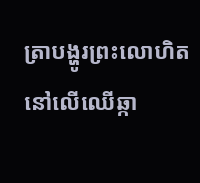ត្រាបង្ហូរព្រះលោហិត នៅលើឈើឆ្កា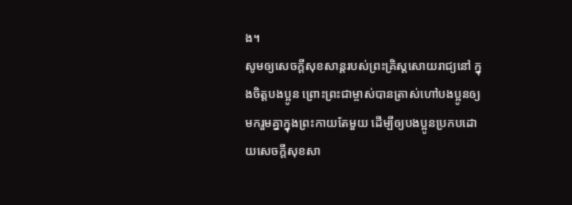ង។
សូមឲ្យសេចក្ដីសុខសាន្តរបស់ព្រះគ្រិស្តសោយរាជ្យនៅ ក្នុងចិត្តបងប្អូន ព្រោះព្រះជាម្ចាស់បានត្រាស់ហៅបងប្អូនឲ្យមករួមគ្នាក្នុងព្រះកាយតែមួយ ដើម្បីឲ្យបងប្អូនប្រកបដោយសេចក្ដីសុខសា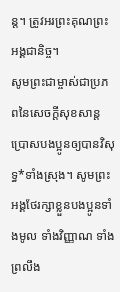ន្ត។ ត្រូវអរព្រះគុណព្រះអង្គជានិច្ច។
សូមព្រះជាម្ចាស់ជាប្រភពនៃសេចក្ដីសុខសាន្តប្រោសបងប្អូនឲ្យបានវិសុទ្ធ*ទាំងស្រុង។ សូមព្រះអង្គថែរក្សាខ្លួនបងប្អូនទាំងមូល ទាំងវិញ្ញាណ ទាំងព្រលឹង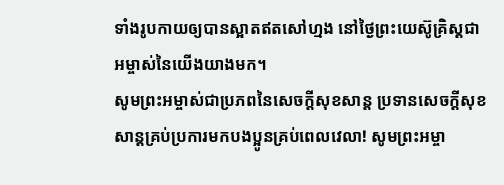ទាំងរូបកាយឲ្យបានស្អាតឥតសៅហ្មង នៅថ្ងៃព្រះយេស៊ូគ្រិស្តជាអម្ចាស់នៃយើងយាងមក។
សូមព្រះអម្ចាស់ជាប្រភពនៃសេចក្ដីសុខសាន្ត ប្រទានសេចក្ដីសុខសាន្តគ្រប់ប្រការមកបងប្អូនគ្រប់ពេលវេលា! សូមព្រះអម្ចា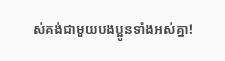ស់គង់ជាមួយបងប្អូនទាំងអស់គ្នា!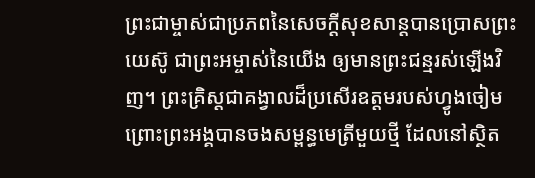ព្រះជាម្ចាស់ជាប្រភពនៃសេចក្ដីសុខសាន្តបានប្រោសព្រះយេស៊ូ ជាព្រះអម្ចាស់នៃយើង ឲ្យមានព្រះជន្មរស់ឡើងវិញ។ ព្រះគ្រិស្តជាគង្វាលដ៏ប្រសើរឧត្ដមរបស់ហ្វូងចៀម ព្រោះព្រះអង្គបានចងសម្ពន្ធមេត្រីមួយថ្មី ដែលនៅស្ថិត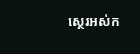ស្ថេរអស់ក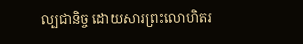ល្បជានិច្ច ដោយសារព្រះលោហិតរ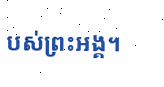បស់ព្រះអង្គ។